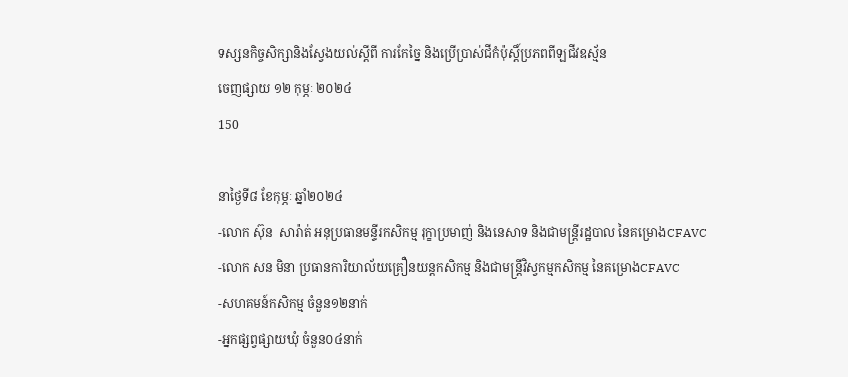ទស្សនកិច្ចសិក្សានិងស្វែងយល់ស្តីពី ការកែច្នៃ និងប្រើប្រាស់ជីកំប៉ុស្តិ៍ប្រភពពីឡជីវឧស្ម័ន
ចេញផ្សាយ ១២ កុម្ភៈ ២០២៤
150

នាថ្ងៃទី៨ ខែកុម្ភៈ ឆ្នាំ២០២៤
-លោក ស៊ុន  សារ៉ាត់ អនុប្រធានមន្ទីរកសិកម្ម រុក្ខាប្រមាញ់ និងនេសាទ និងជាមន្ត្រីរដ្ឋបាល នៃគម្រោងCFAVC
-លោក សន មិនា ប្រធានការិយាល័យគ្រឿនយន្តកសិកម្ម និងជាមន្ត្រីវិស្វកម្មកសិកម្ម នៃគម្រោងCFAVC
-សហគមន៍កសិកម្ម ចំនួន១២នាក់
-អ្នកផ្សព្វផ្សាយឃុំ ចំនួន០៤នាក់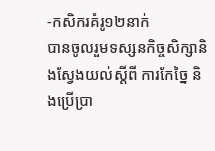-កសិករគំរូ១២នាក់
បានចូលរួមទស្សនកិច្ចសិក្សានិងស្វែងយល់ស្តីពី ការកែច្នៃ និងប្រើប្រា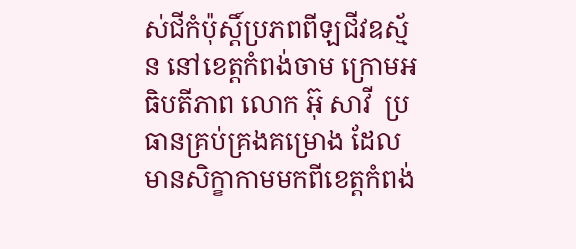ស់ជីកំប៉ុស្តិ៍ប្រភពពីឡជីវឧស្ម័ន នៅខេត្តកំពង់ចាម ក្រោមអធិបតីភាព លោក អ៊ុ សាវី  ប្រធានគ្រប់គ្រងគម្រោង ដែលមានសិក្ខាកាមមកពីខេត្តកំពង់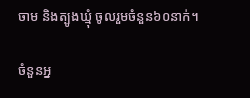ចាម និងត្បូងឃ្មុំ ចូលរួមចំនួន៦០នាក់។

ចំនួនអ្ន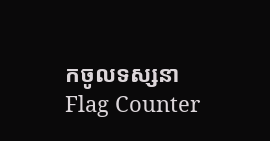កចូលទស្សនា
Flag Counter